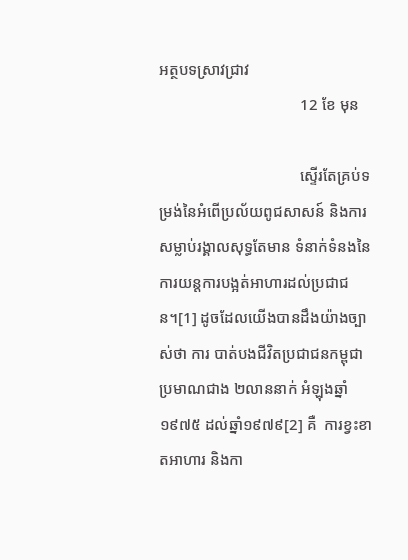អត្ថបទស្រាវជ្រាវ
                                    12 ខែ មុន

                                    ស្ទើរតែគ្រប់ទម្រង់នៃអំពើប្រល័យពូជសាសន៍ និងការសម្លាប់រង្គាលសុទ្ធតែមាន ទំនាក់ទំនងនៃការយន្តការបង្អត់អាហារដល់ប្រជាជន។[1] ដូចដែលយើងបានដឹងយ៉ាងច្បាស់ថា ការ បាត់បងជីវិតប្រជាជនកម្ពុជាប្រមាណជាង ២លាននាក់ អំឡុងឆ្នាំ១៩៧៥ ដល់ឆ្នាំ១៩៧៩[2] គឺ  ការខ្វះខាតអាហារ និងកា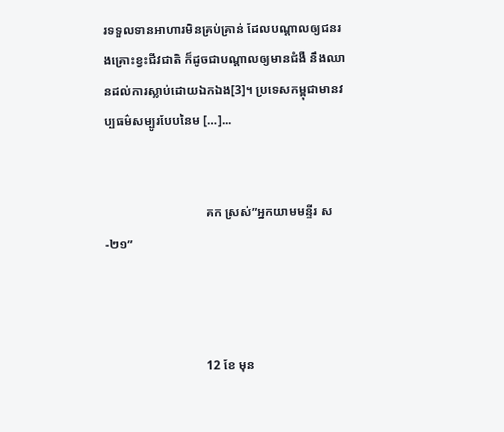រទទួលទានអាហារមិនគ្រប់គ្រាន់ ដែលបណ្តាលឲ្យជនរងគ្រោះខ្វះជីវជាតិ ក៏ដូចជាបណ្តាលឲ្យមានជំងឺ នឹងឈានដល់ការស្លាប់ដោយឯកឯង[3]។ ប្រទេសកម្ពុជាមានវប្បធម៌សម្បូរបែបនៃម […]...


                                គក ស្រស់”អ្នកយាមមន្ទីរ ស-២១”



                                12 ខែ មុន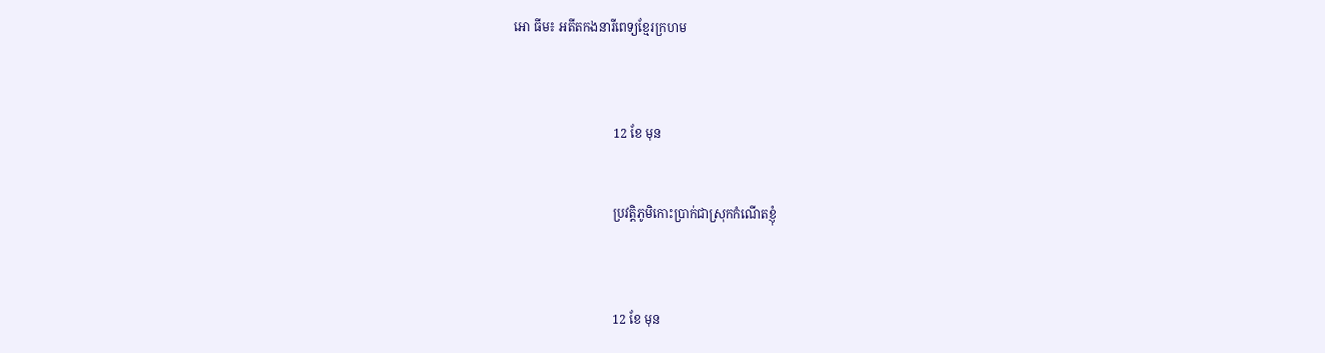អោ ធីម៖ អតីតកងនារីពេទ្យខ្មែរក្រហម



                                12 ខែ មុន


                                ប្រវត្តិភូមិកោះប្រាក់ជាស្រុកកំណើតខ្ញុំ



                                12 ខែ មុន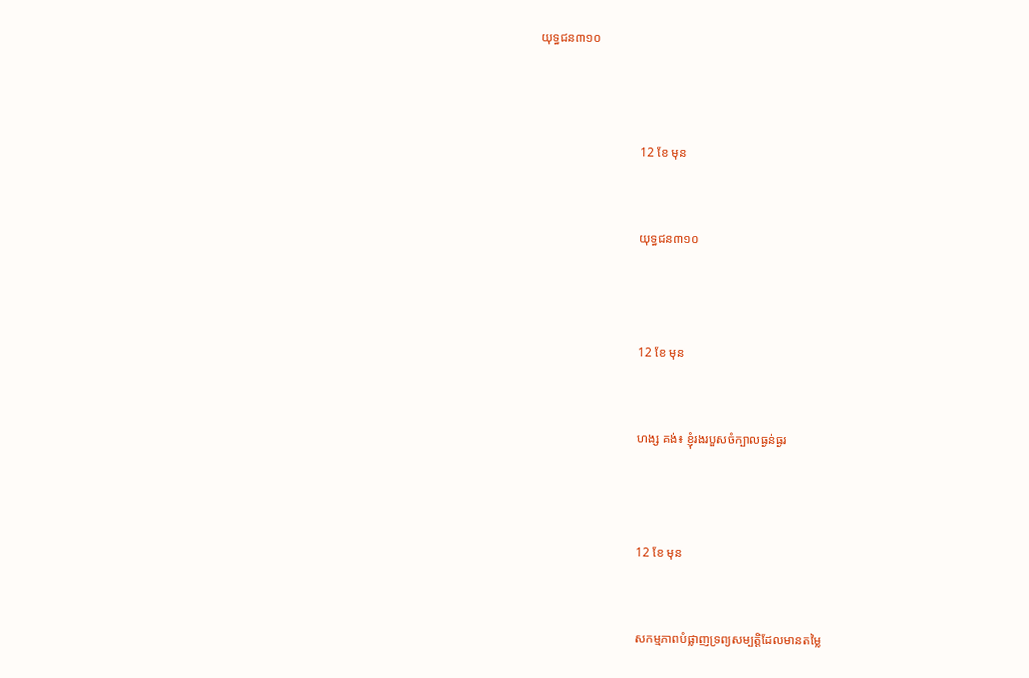យុទ្ធជន៣១០



                                12 ខែ មុន


                                យុទ្ធជន៣១០



                                12 ខែ មុន


                                ហង្ស គង់៖ ខ្ញុំរងរបួសចំក្បាលធ្ងន់ធ្ងរ



                                12 ខែ មុន


                                សកម្មភាពបំផ្លាញទ្រព្យសម្បត្តិដែលមានតម្លៃ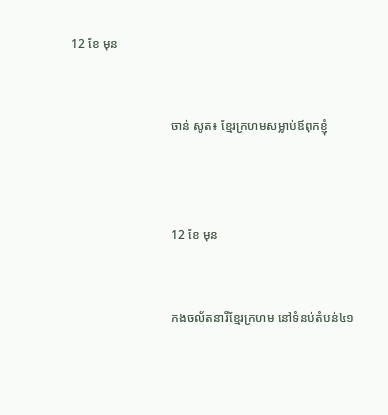12 ខែ មុន


                                ចាន់ សូត៖ ខ្មែរក្រហមសម្លាប់ឪពុកខ្ញុំ



                                12 ខែ មុន


                                កងចល័តនារីខ្មែរក្រហម នៅទំនប់តំបន់៤១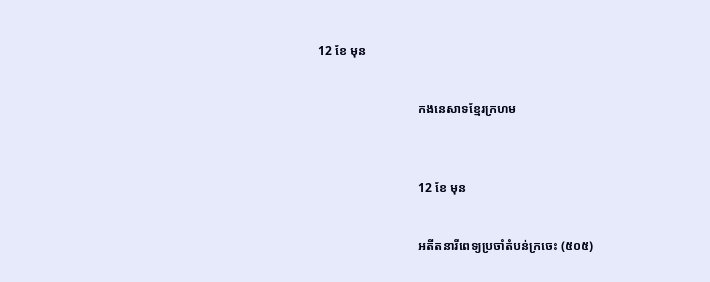12 ខែ មុន


                                កងនេសាទខ្មែរក្រហម



                                12 ខែ មុន


                                អតីតនារីពេទ្យប្រចាំតំបន់ក្រចេះ (៥០៥)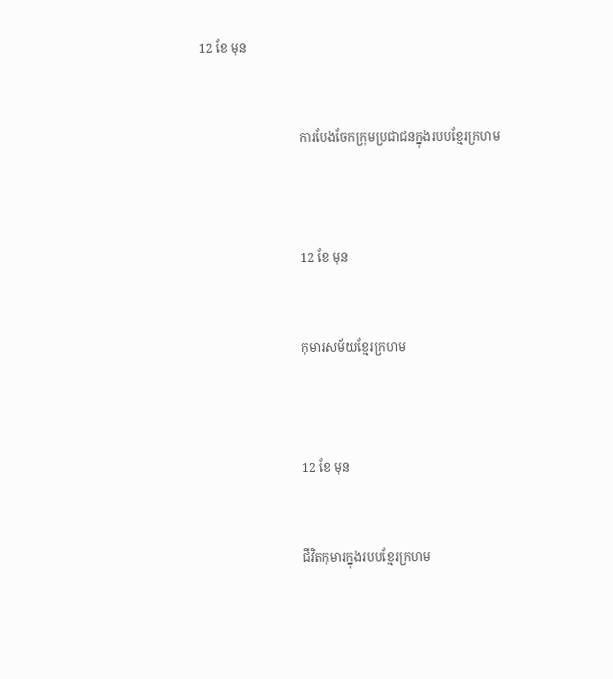12 ខែ មុន


                                ការបែងចែកក្រុមប្រជាជនក្នុងរបបខ្មែរក្រហម



                                12 ខែ មុន


                                កុមារសម័យខ្មែរក្រហម



                                12 ខែ មុន


                                ជីវិតកុមារក្នុងរបបខ្មែរក្រហម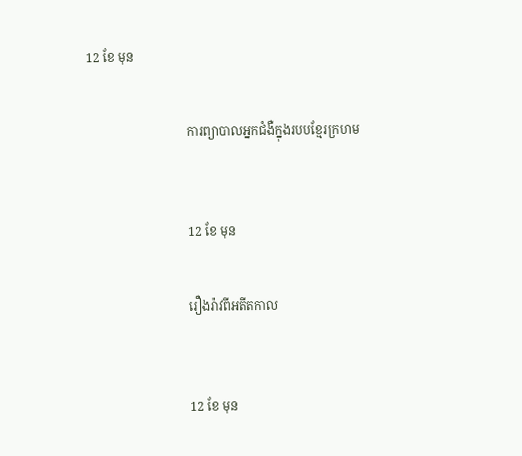12 ខែ មុន


                                ការព្យាបាលអ្នកជំងឺក្នុងរបបខ្មែរក្រហម



                                12 ខែ មុន


                                រឿងរ៉ាវពីអតីតកាល



                                12 ខែ មុន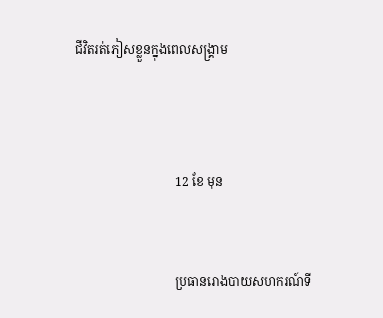ជីវិតរត់ភៀសខ្លួនក្នុងពេលសង្រ្គាម



                                12 ខែ មុន


                                ប្រធានរោងបាយសហករណ៍ទី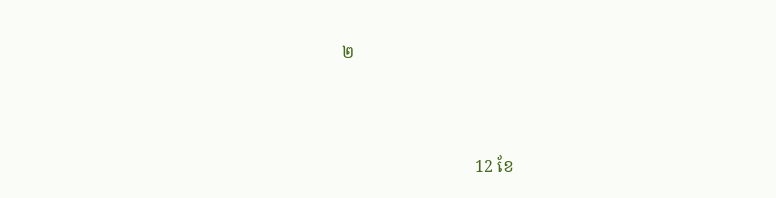២



                                12 ខែ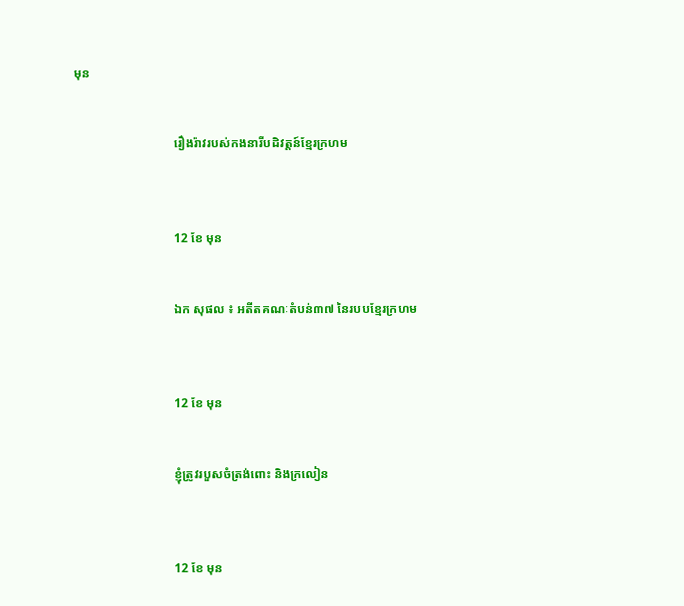មុន


                                រឿងរ៉ាវរបស់កងនារីបដិវត្តន៍ខ្មែរក្រហម



                                12 ខែ មុន


                                ឯក សុផល ៖ អតីតគណៈតំបន់៣៧ នៃរបបខ្មែរក្រហម



                                12 ខែ មុន


                                ខ្ញុំត្រូវរបួសចំត្រង់ពោះ និងក្រលៀន



                                12 ខែ មុន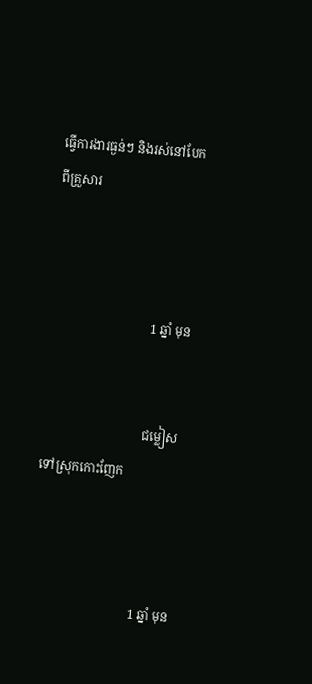ធ្វើការងារធ្ងន់ៗ និងរស់នៅបែកពីគ្រួសារ



                                1 ឆ្នាំ មុន


                                ជម្លៀសទៅស្រុកកោះញែក



                                1 ឆ្នាំ មុន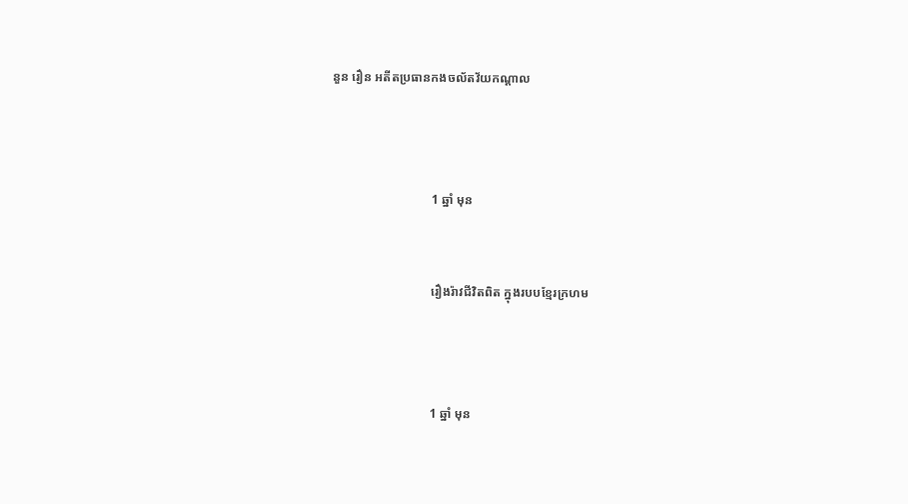នួន រឿន អតីតប្រធានកងចល័តវ័យកណ្ដាល



                                1 ឆ្នាំ មុន


                                រឿងរ៉ាវជីវិតពិត ក្នុងរបបខ្មែរក្រហម



                                1 ឆ្នាំ មុន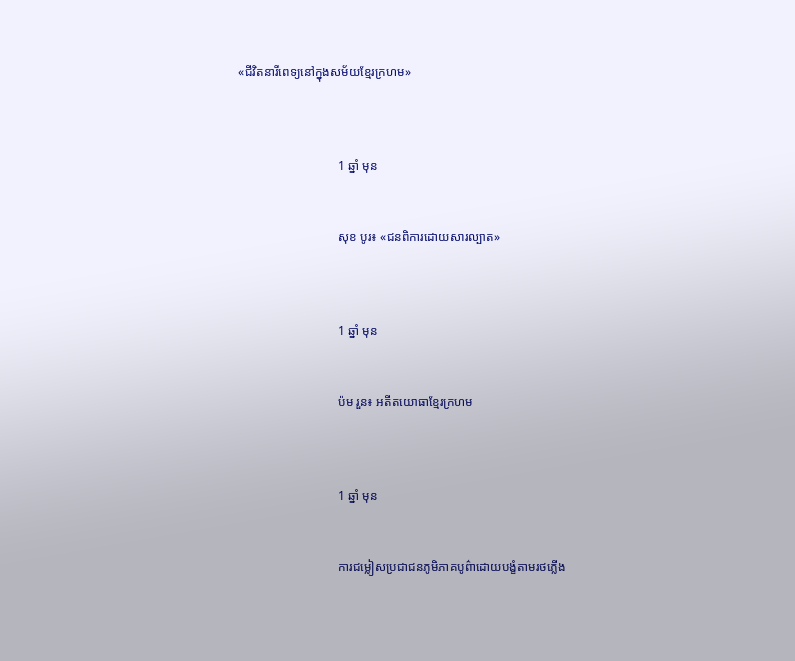«ជីវិតនារីពេទ្យនៅក្នុងសម័យខ្មែរក្រហម»



                                1 ឆ្នាំ មុន


                                សុខ បូរ៖ «ជនពិការដោយសារល្បាត»



                                1 ឆ្នាំ មុន


                                ប៉ម រួន៖ អតីតយោធាខ្មែរក្រហម



                                1 ឆ្នាំ មុន


                                ការជម្លៀសប្រជាជនភូមិភាគបូព៌ាដោយបង្ខំតាមរថភ្លើង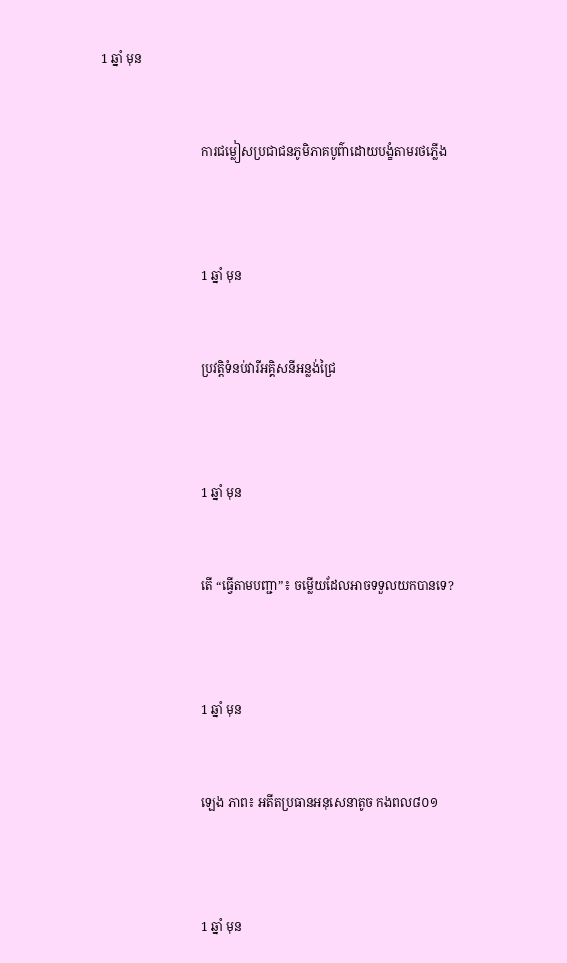1 ឆ្នាំ មុន


                                ការជម្លៀសប្រជាជនភូមិភាគបូព៌ាដោយបង្ខំតាមរថភ្លើង



                                1 ឆ្នាំ មុន


                                ប្រវត្តិទំនប់វារីអគ្គិសនីអន្លង់ជ្រៃ



                                1 ឆ្នាំ មុន


                                តើ “ធ្វើតាមបញ្ជា”៖ ចម្លើយដែលអាចទទួលយកបានទេ?



                                1 ឆ្នាំ មុន


                                ឡេង ភាព៖ អតីតប្រធានអនុសេនាតូច កងពល៨០១



                                1 ឆ្នាំ មុន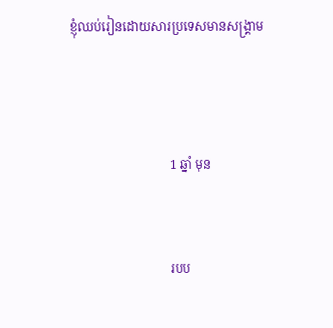ខ្ញុំឈប់រៀនដោយសារប្រទេសមានសង្រ្គាម



                                1 ឆ្នាំ មុន


                                របប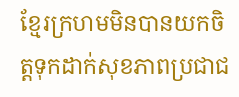ខ្មែរក្រហមមិនបានយកចិត្តទុកដាក់សុខភាពប្រជាជ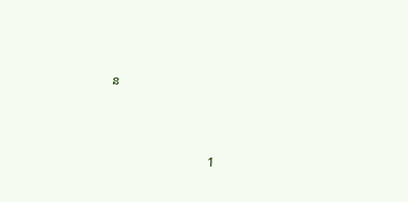ន



                                1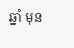ឆ្នាំ មុន